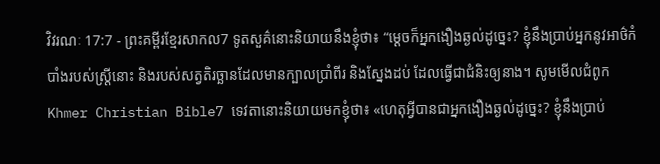វិវរណៈ 17:7 - ព្រះគម្ពីរខ្មែរសាកល7 ទូតសួគ៌នោះនិយាយនឹងខ្ញុំថា៖ “ម្ដេចក៏អ្នកងឿងឆ្ងល់ដូច្នេះ? ខ្ញុំនឹងប្រាប់អ្នកនូវអាថ៌កំបាំងរបស់ស្ត្រីនោះ និងរបស់សត្វតិរច្ឆានដែលមានក្បាលប្រាំពីរ និងស្នែងដប់ ដែលធ្វើជាជំនិះឲ្យនាង។ សូមមើលជំពូកKhmer Christian Bible7 ទេវតានោះនិយាយមកខ្ញុំថា៖ «ហេតុអ្វីបានជាអ្នកងឿងឆ្ងល់ដូច្នេះ? ខ្ញុំនឹងប្រាប់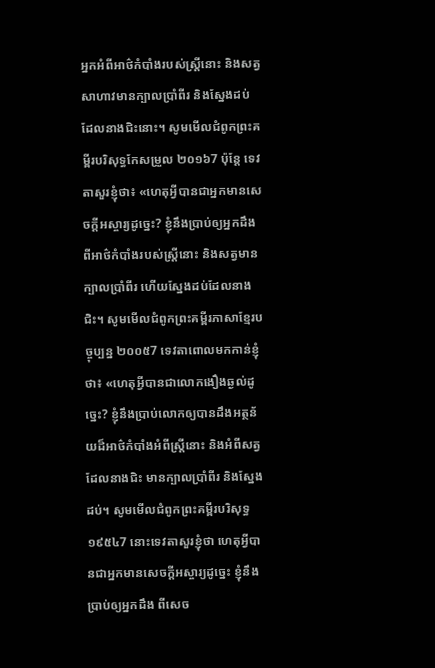អ្នកអំពីអាថ៌កំបាំងរបស់ស្រ្តីនោះ និងសត្វសាហាវមានក្បាលប្រាំពីរ និងស្នែងដប់ដែលនាងជិះនោះ។ សូមមើលជំពូកព្រះគម្ពីរបរិសុទ្ធកែសម្រួល ២០១៦7 ប៉ុន្តែ ទេវតាសួរខ្ញុំថា៖ «ហេតុអ្វីបានជាអ្នកមានសេចក្ដីអស្ចារ្យដូច្នេះ? ខ្ញុំនឹងប្រាប់ឲ្យអ្នកដឹងពីអាថ៌កំបាំងរបស់ស្ត្រីនោះ និងសត្វមានក្បាលប្រាំពីរ ហើយស្នែងដប់ដែលនាងជិះ។ សូមមើលជំពូកព្រះគម្ពីរភាសាខ្មែរបច្ចុប្បន្ន ២០០៥7 ទេវតាពោលមកកាន់ខ្ញុំថា៖ «ហេតុអ្វីបានជាលោកងឿងឆ្ងល់ដូច្នេះ? ខ្ញុំនឹងប្រាប់លោកឲ្យបានដឹងអត្ថន័យដ៏អាថ៌កំបាំងអំពីស្ត្រីនោះ និងអំពីសត្វដែលនាងជិះ មានក្បាលប្រាំពីរ និងស្នែងដប់។ សូមមើលជំពូកព្រះគម្ពីរបរិសុទ្ធ ១៩៥៤7 នោះទេវតាសួរខ្ញុំថា ហេតុអ្វីបានជាអ្នកមានសេចក្ដីអស្ចារ្យដូច្នេះ ខ្ញុំនឹងប្រាប់ឲ្យអ្នកដឹង ពីសេច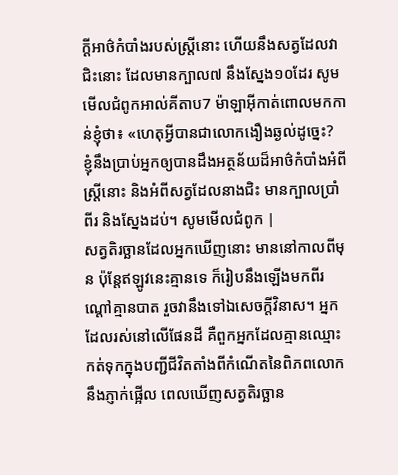ក្ដីអាថ៌កំបាំងរបស់ស្ត្រីនោះ ហើយនឹងសត្វដែលវាជិះនោះ ដែលមានក្បាល៧ នឹងស្នែង១០ដែរ សូមមើលជំពូកអាល់គីតាប7 ម៉ាឡាអ៊ីកាត់ពោលមកកាន់ខ្ញុំថា៖ «ហេតុអ្វីបានជាលោកងឿងឆ្ងល់ដូច្នេះ? ខ្ញុំនឹងប្រាប់អ្នកឲ្យបានដឹងអត្ថន័យដ៏អាថ៌កំបាំងអំពីស្ដ្រីនោះ និងអំពីសត្វដែលនាងជិះ មានក្បាលប្រាំពីរ និងស្នែងដប់។ សូមមើលជំពូក |
សត្វតិរច្ឆានដែលអ្នកឃើញនោះ មាននៅកាលពីមុន ប៉ុន្តែឥឡូវនេះគ្មានទេ ក៏រៀបនឹងឡើងមកពីរណ្ដៅគ្មានបាត រួចវានឹងទៅឯសេចក្ដីវិនាស។ អ្នកដែលរស់នៅលើផែនដី គឺពួកអ្នកដែលគ្មានឈ្មោះកត់ទុកក្នុងបញ្ជីជីវិតតាំងពីកំណើតនៃពិភពលោក នឹងភ្ញាក់ផ្អើល ពេលឃើញសត្វតិរច្ឆាន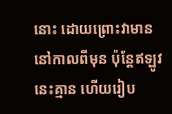នោះ ដោយព្រោះវាមាននៅកាលពីមុន ប៉ុន្តែឥឡូវនេះគ្មាន ហើយរៀប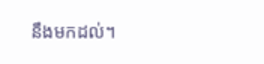នឹងមកដល់។